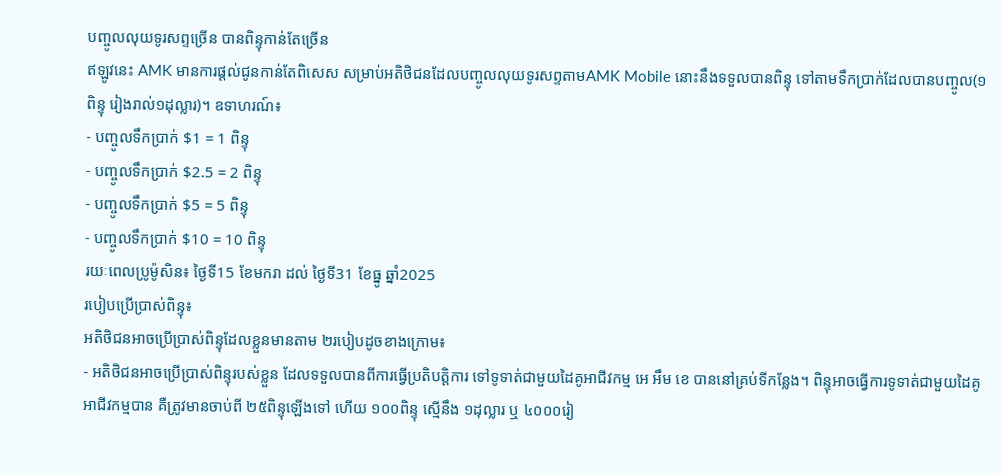បញ្ចូលលុយទូរសព្ទច្រើន បានពិន្ទុកាន់តែច្រើន
ឥឡូវនេះ AMK មានការផ្ដល់ជូនកាន់តែពិសេស សម្រាប់អតិថិជនដែលបញ្ចូលលុយទូរសព្ទតាមAMK Mobile នោះនឹងទទួលបានពិន្ទុ ទៅតាមទឹកប្រាក់ដែលបានបញ្ចូល(១ពិន្ទុ រៀងរាល់១ដុល្លារ)។ ឧទាហរណ៍៖
- បញ្ចូលទឹកប្រាក់ $1 = 1 ពិន្ទុ
- បញ្ចូលទឹកប្រាក់ $2.5 = 2 ពិន្ទុ
- បញ្ចូលទឹកប្រាក់ $5 = 5 ពិន្ទុ
- បញ្ចូលទឹកប្រាក់ $10 = 10 ពិន្ទុ
រយៈពេលប្រូម៉ូសិន៖ ថ្ងៃទី15 ខែមករា ដល់ ថ្ងៃទី31 ខែធ្នូ ឆ្នាំ2025
របៀបប្រើប្រាស់ពិន្ទុ៖
អតិថិជនអាចប្រើប្រាស់ពិន្ទុដែលខ្លួនមានតាម ២របៀបដូចខាងក្រោម៖
- អតិថិជនអាចប្រើប្រាស់ពិន្ទុរបស់ខ្លួន ដែលទទួលបានពីការធ្វើប្រតិបត្តិការ ទៅទូទាត់ជាមួយដៃគូអាជីវកម្ម អេ អឹម ខេ បាននៅគ្រប់ទីកន្លែង។ ពិន្ទុអាចធ្វើការទូទាត់ជាមួយដៃគូអាជីវកម្មបាន គឺត្រូវមានចាប់ពី ២៥ពិន្ទុឡើងទៅ ហើយ ១០០ពិន្ទុ ស្មើនឹង ១ដុល្លារ ឬ ៤០០០រៀ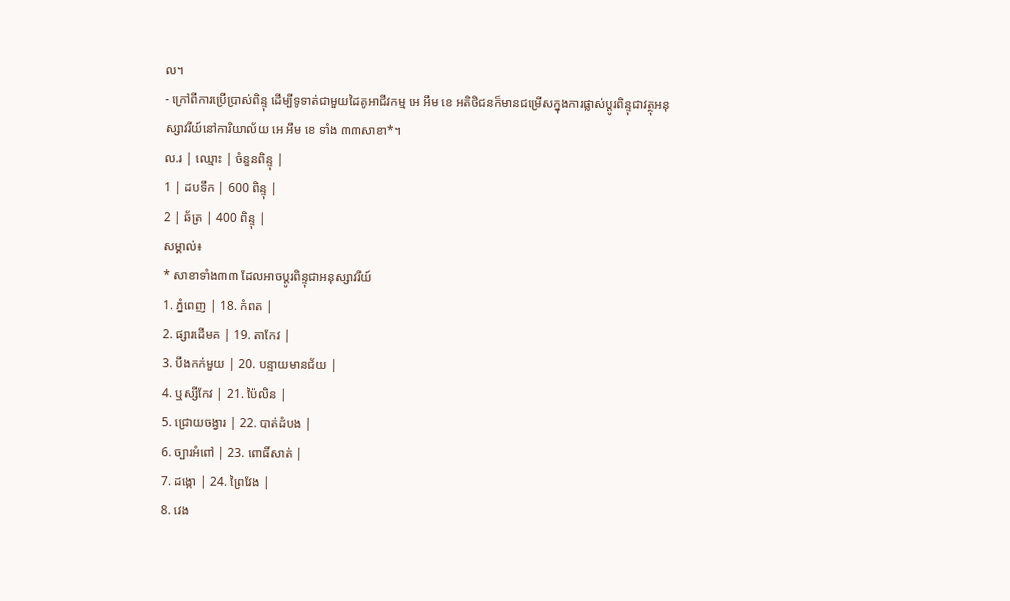ល។
- ក្រៅពីការប្រើប្រាស់ពិន្ទុ ដើម្បីទូទាត់ជាមួយដៃគូអាជីវកម្ម អេ អឹម ខេ អតិថិជនក៏មានជម្រើសក្នុងការផ្លាស់ប្ដូរពិន្ទុជាវត្ថុអនុស្សាវរីយ៍នៅការិយាល័យ អេ អឹម ខេ ទាំង ៣៣សាខា*។
ល.រ | ឈ្មោះ | ចំនួនពិន្ទុ |
1 | ដបទឹក | 600 ពិន្ទុ |
2 | ឆ័ត្រ | 400 ពិន្ទុ |
សម្គាល់៖
* សាខាទាំង៣៣ ដែលអាចប្ដូរពិន្ទុជាអនុស្សាវរីយ៍
1. ភ្នំពេញ | 18. កំពត |
2. ផ្សារដើមគ | 19. តាកែវ |
3. បឹងកក់មួយ | 20. បន្ទាយមានជ័យ |
4. ឬស្សីកែវ | 21. ប៉ៃលិន |
5. ជ្រោយចង្វារ | 22. បាត់ដំបង |
6. ច្បារអំពៅ | 23. ពោធិ៍សាត់ |
7. ដង្កោ | 24. ព្រៃវែង |
8. វេង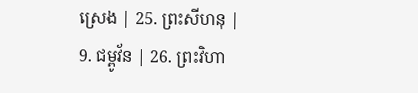ស្រេង | 25. ព្រះសីហនុ |
9. ជម្ពូវ័ន | 26. ព្រះវិហា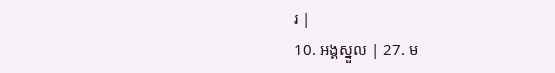រ |
10. អង្គស្នួល | 27. ម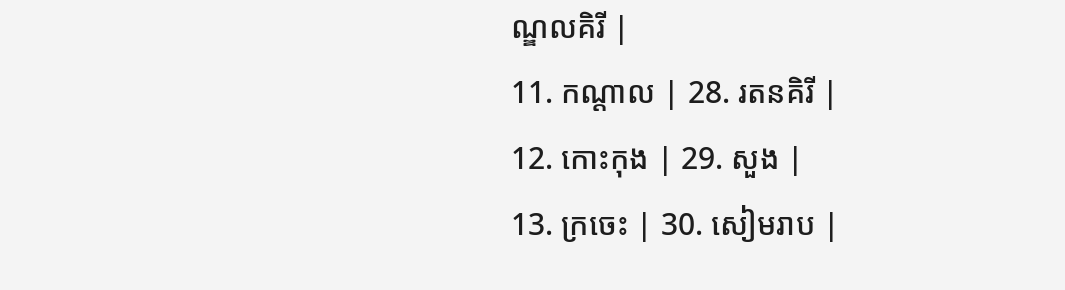ណ្ឌលគិរី |
11. កណ្ដាល | 28. រតនគិរី |
12. កោះកុង | 29. សួង |
13. ក្រចេះ | 30. សៀមរាប |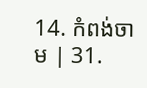14. កំពង់ចាម | 31.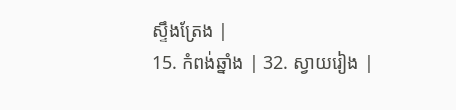ស្ទឹងត្រែង |
15. កំពង់ឆ្នាំង | 32. ស្វាយរៀង |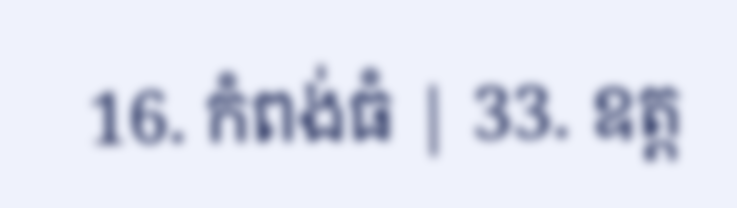16. កំពង់ធំ | 33. ឧត្ដ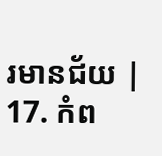រមានជ័យ |
17. កំព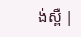ង់ស្ពឺ |